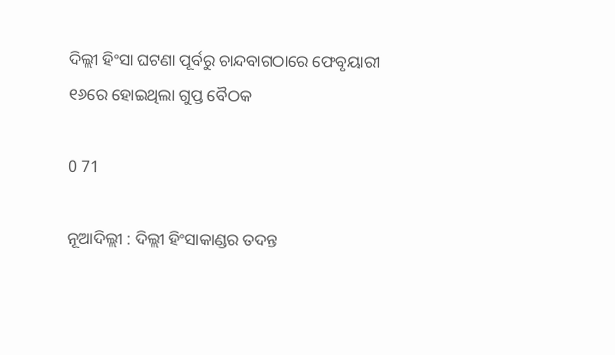ଦିଲ୍ଲୀ ହିଂସା ଘଟଣା ପୂର୍ବରୁ ଚାନ୍ଦବାଗଠାରେ ଫେବୃୟାରୀ ୧୬ରେ ହୋଇଥିଲା ଗୁପ୍ତ ବୈଠକ

0 71

ନୂଆଦିଲ୍ଲୀ : ଦିଲ୍ଲୀ ହିଂସାକାଣ୍ଡର ତଦନ୍ତ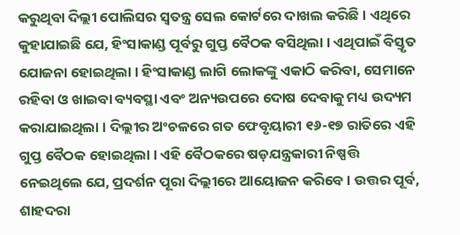କରୁଥିବା ଦିଲ୍ଲୀ ପୋଲିସର ସ୍ୱତନ୍ତ୍ର ସେଲ କୋର୍ଟରେ ଦାଖଲ କରିଛି । ଏଥିରେ କୁହାଯାଇଛି ଯେ, ହିଂସାକାଣ୍ଡ ପୂର୍ବରୁ ଗୁପ୍ତ ବୈଠକ ବସିଥିଲା । ଏଥିପାଇଁ ବିସ୍ତୃତ ଯୋଜନା ହୋଇଥିଲା । ହିଂସାକାଣ୍ଡ ଲାଗି ଲୋକଙ୍କୁ ଏକାଠି କରିବା, ସେମାନେ ରହିବା ଓ ଖାଇବା ବ୍ୟବସ୍ଥା ଏବଂ ଅନ୍ୟଉପରେ ଦୋଷ ଦେବାକୁ ମଧ୍ୟ ଉଦ୍ୟମ କରାଯାଇଥିଲା । ଦିଲ୍ଲୀର ଅଂଚଳରେ ଗତ ଫେବୃୟାରୀ ୧୬-୧୭ ରାତିରେ ଏହି ଗୁପ୍ତ ବୈଠକ ହୋଇଥିଲା । ଏହି ବୈଠକରେ ଷଡ଼ଯନ୍ତ୍ରକାରୀ ନିଷ୍ପତ୍ତି ନେଇଥିଲେ ଯେ, ପ୍ରଦର୍ଶନ ପୂରା ଦିଲ୍ଲୀରେ ଆୟୋଜନ କରିବେ । ଉତ୍ତର ପୂର୍ବ, ଶାହଦରା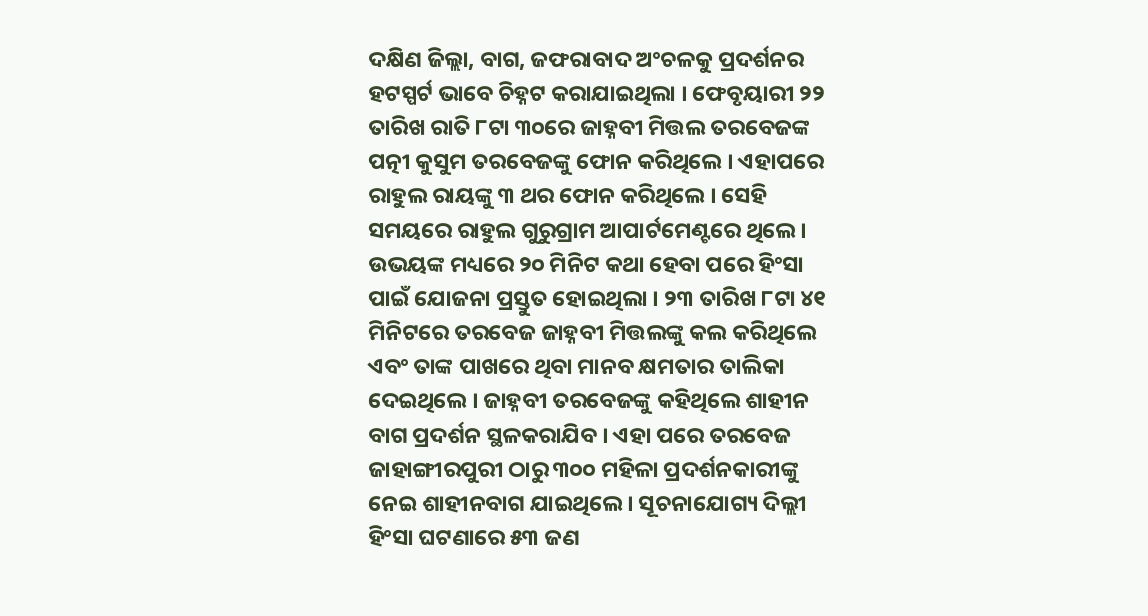ଦକ୍ଷିଣ ଜିଲ୍ଲା, ବାଗ, ଜଫରାବାଦ ଅଂଚଳକୁ ପ୍ରଦର୍ଶନର ହଟସ୍ପର୍ଟ ଭାବେ ଚିହ୍ନଟ କରାଯାଇଥିଲା । ଫେବୃୟାରୀ ୨୨ ତାରିଖ ରାତି ୮ଟା ୩୦ରେ ଜାହ୍ନବୀ ମିତ୍ତଲ ତରବେଜଙ୍କ ପତ୍ନୀ କୁସୁମ ତରବେଜଙ୍କୁ ଫୋନ କରିଥିଲେ । ଏହାପରେ ରାହୁଲ ରାୟଙ୍କୁ ୩ ଥର ଫୋନ କରିଥିଲେ । ସେହି ସମୟରେ ରାହୁଲ ଗୁରୁଗ୍ରାମ ଆପାର୍ଟମେଣ୍ଟରେ ଥିଲେ । ଉଭୟଙ୍କ ମଧ୍ୟରେ ୨୦ ମିନିଟ କଥା ହେବା ପରେ ହିଂସା ପାଇଁ ଯୋଜନା ପ୍ରସ୍ତୁତ ହୋଇଥିଲା । ୨୩ ତାରିଖ ୮ଟା ୪୧ ମିନିଟରେ ତରବେଜ ଜାହ୍ନବୀ ମିତ୍ତଲଙ୍କୁ କଲ କରିଥିଲେ ଏବଂ ତାଙ୍କ ପାଖରେ ଥିବା ମାନବ କ୍ଷମତାର ତାଲିକା ଦେଇଥିଲେ । ଜାହ୍ନବୀ ତରବେଜଙ୍କୁ କହିଥିଲେ ଶାହୀନ ବାଗ ପ୍ରଦର୍ଶନ ସ୍ଥଳକରାଯିବ । ଏହା ପରେ ତରବେଜ ଜାହାଙ୍ଗୀରପୁରୀ ଠାରୁ ୩୦୦ ମହିଳା ପ୍ରଦର୍ଶନକାରୀଙ୍କୁ ନେଇ ଶାହୀନବାଗ ଯାଇଥିଲେ । ସୂଚନାଯୋଗ୍ୟ ଦିଲ୍ଲୀ ହିଂସା ଘଟଣାରେ ୫୩ ଜଣ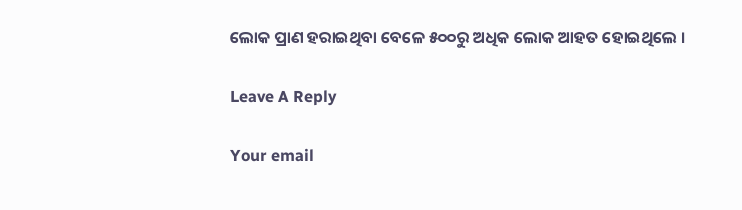ଲୋକ ପ୍ରାଣ ହରାଇଥିବା ବେଳେ ୫୦୦ରୁ ଅଧିକ ଲୋକ ଆହତ ହୋଇଥିଲେ ।

Leave A Reply

Your email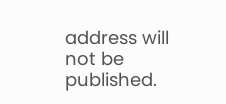address will not be published.